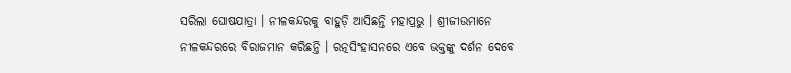ସରିଲା ଘୋଷଯାତ୍ରା । ନୀଳକନ୍ଦରକୁ ବାହୁଡ଼ି ଆସିଛନ୍ତି ମହାପ୍ରଭୁ । ଶ୍ରୀଜୀଉମାନେ ନୀଳକନ୍ଦରରେ ବିରାଜମାନ କରିଛନ୍ତି । ରତ୍ନସିଂହାସନରେ ଏବେ ଭକ୍ତଙ୍କୁ ଦର୍ଶନ ଦେବେ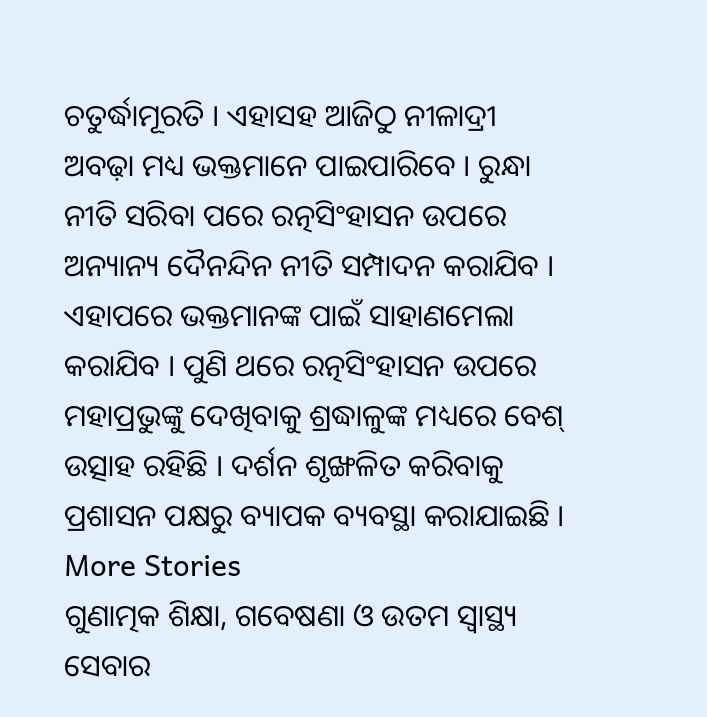ଚତୁର୍ଦ୍ଧାମୂରତି । ଏହାସହ ଆଜିଠୁ ନୀଳାଦ୍ରୀ ଅବଢ଼ା ମଧ୍ୟ ଭକ୍ତମାନେ ପାଇପାରିବେ । ରୁନ୍ଧା ନୀତି ସରିବା ପରେ ରତ୍ନସିଂହାସନ ଉପରେ ଅନ୍ୟାନ୍ୟ ଦୈନନ୍ଦିନ ନୀତି ସମ୍ପାଦନ କରାଯିବ । ଏହାପରେ ଭକ୍ତମାନଙ୍କ ପାଇଁ ସାହାଣମେଲା କରାଯିବ । ପୁଣି ଥରେ ରତ୍ନସିଂହାସନ ଉପରେ ମହାପ୍ରଭୁଙ୍କୁ ଦେଖିବାକୁ ଶ୍ରଦ୍ଧାଳୁଙ୍କ ମଧ୍ୟରେ ବେଶ୍ ଉତ୍ସାହ ରହିଛି । ଦର୍ଶନ ଶୃଙ୍ଖଳିତ କରିବାକୁ ପ୍ରଶାସନ ପକ୍ଷରୁ ବ୍ୟାପକ ବ୍ୟବସ୍ଥା କରାଯାଇଛି ।
More Stories
ଗୁଣାତ୍ମକ ଶିକ୍ଷା, ଗବେଷଣା ଓ ଉତମ ସ୍ୱାସ୍ଥ୍ୟ ସେବାର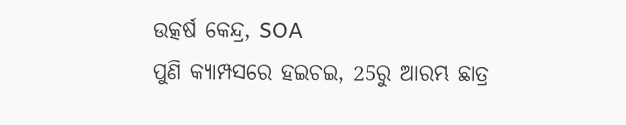ଉତ୍କର୍ଷ କେନ୍ଦ୍ର, SOA
ପୁଣି କ୍ୟାମ୍ପସରେ ହଇଚଇ, 25ରୁ ଆରମ୍ଭ ଛାତ୍ର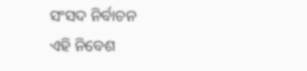ସଂସଦ ନିର୍ବାଚନ
ଏହି ନିବେଶ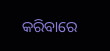କରିବାରେ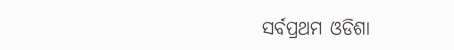ସର୍ବପ୍ରଥମ ଓଡିଶା